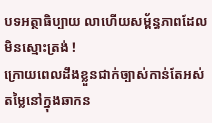បទអត្ថាធិប្បាយ លាហើយសម្ព័ន្ធភាពដែលមិនស្មោះត្រង់ !
ក្រោយពេលដឹងខ្លួនជាក់ច្បាស់កាន់តែអស់តម្លៃនៅក្នុងឆាកន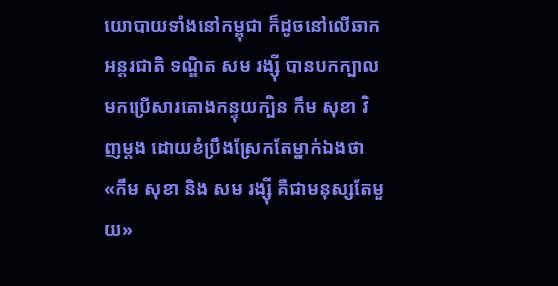យោបាយទាំងនៅកម្ពុជា ក៏ដូចនៅលើឆាកអន្តរជាតិ ទណ្ឌិត សម រង្ស៊ី បានបកក្បាលមកប្រើសារតោងកន្ទុយក្បិន កឹម សុខា វិញម្តង ដោយខំប្រឹងស្រែកតែម្នាក់ឯងថា «កឹម សុខា និង សម រង្ស៊ី គឺជាមនុស្សតែមួយ»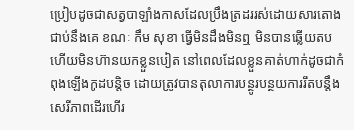ប្រៀបដូចជាសត្វបាឡាំងកាសដែលប្រឹងត្រដររស់ដោយសារតោងជាប់នឹងគេ ខណៈ កឹម សុខា ធ្វើមិនដឹងមិនឮ មិនបានឆ្លើយតប ហើយមិនហ៊ានយកខ្លួនបៀត នៅពេលដែលខ្លួនគាត់ហាក់ដូចជាកំពុងឡើងកូដបន្តិច ដោយត្រូវបានតុលាការបន្ថូរបន្ថយការរឹតបន្តឹងសេរីភាពដើរហើរ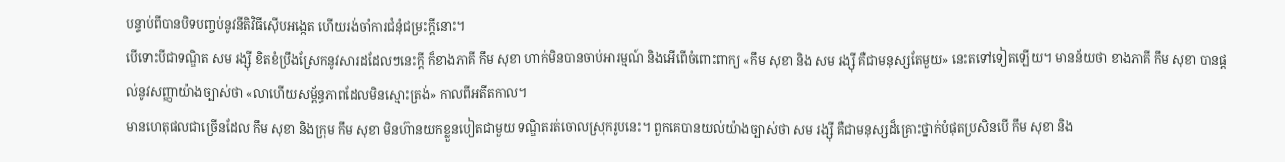បន្ទាប់ពីបានបិទបញ្ចប់នូវនីតិវិធីស៊ើបអង្កេត ហើយរង់ចាំការជំនុំជម្រះក្តីនោះ។
បើទោះបីជាទណ្ឌិត សម រង្ស៊ី ខិតខំប្រឹងស្រែកនូវសារដដែលៗនេះក្តី ក៏ខាងភាគី កឹម សុខា ហាក់មិនបានចាប់អារម្មណ៍ និងអើពើចំពោះពាក្យ «កឹម សុខា និង សម រង្ស៊ី គឺជាមនុស្សតែមួយ» នេះតទៅទៀតឡើយ។ មានន័យថា ខាងភាគី កឹម សុខា បានផ្តល់នូវសញ្ញាយ៉ាងច្បាស់ថា «លាហើយសម្ព័ន្ធភាពដែលមិនស្មោះត្រង់» កាលពីអតីតកាល។
មានហេតុផលជាច្រើនដែល កឹម សុខា និងក្រុម កឹម សុខា មិនហ៊ានយកខ្លួនបៀតជាមួយ ទណ្ឌិតរត់ចោលស្រុករូបនេះ។ ពួកគេបានយល់យ៉ាងច្បាស់ថា សម រង្ស៊ី គឺជាមនុស្សដ៏គ្រោះថ្នាក់បំផុតប្រសិនបើ កឹម សុខា និង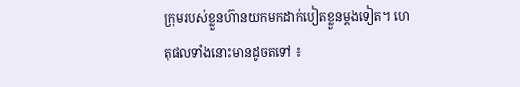ក្រុមរបស់ខ្លួនហ៊ានយកមកដាក់បៀតខ្លួនម្តងទៀត។ ហេតុផលទាំងនោះមានដូចតទៅ ៖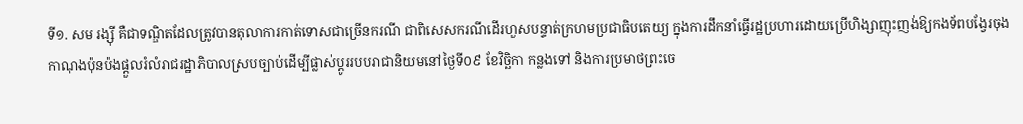ទី១. សម រង្ស៊ី គឺជាទណ្ឌិតដែលត្រូវបានតុលាការកាត់ទោសជាច្រើនករណី ជាពិសេសករណីដើរហួសបន្ទាត់ក្រហមប្រជាធិបតេយ្យ ក្នុងការដឹកនាំធ្វើរដ្ឋប្រហារដោយប្រើហិង្សាញុះញង់ឱ្យកងទ័ពបង្វែរចុងកាណុងប៉ុនប៉ងផ្តួលរំលំរាជរដ្ឋាភិបាលស្របច្បាប់ដើម្បីផ្លាស់ប្តូររបបរាជានិយមនៅថ្ងៃទី០៩ ខែវិច្ឆិកា កន្លងទៅ និងការប្រមាថព្រះចេ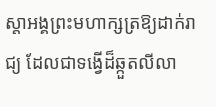ស្តាអង្គព្រះមហាក្សត្រឱ្យដាក់រាជ្យ ដែលជាទង្វើដ៏ឆ្កួតលីលា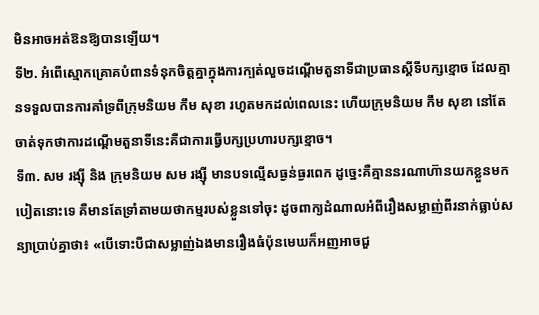មិនអាចអត់ឱនឱ្យបានឡើយ។
ទី២. អំពើស្មោកគ្រោគបំពានទំនុកចិត្តគ្នាក្នុងការក្បត់លួចដណ្តើមតួនាទីជាប្រធានស្តីទីបក្សខ្មោច ដែលគ្មានទទួលបានការគាំទ្រពីក្រុមនិយម កឹម សុខា រហូតមកដល់ពេលនេះ ហើយក្រុមនិយម កឹម សុខា នៅតែចាត់ទុកថាការដណ្តើមតួនាទីនេះគឺជាការធ្វើបក្សប្រហារបក្សខ្មោច។
ទី៣. សម រង្ស៊ី និង ក្រុមនិយម សម រង្ស៊ី មានបទល្មើសធ្ងន់ធ្ងរពេក ដូច្នេះគឺគ្មាននរណាហ៊ានយកខ្លួនមកបៀតនោះទេ គឺមានតែទ្រាំតាមយថាកម្មរបស់ខ្លួនទៅចុះ ដូចពាក្យដំណាលអំពីរឿងសម្លាញ់ពីរនាក់ធ្លាប់សន្យាប្រាប់គ្នាថា៖ «បើទោះបីជាសម្លាញ់ឯងមានរឿងធំប៉ុនមេឃក៏អញអាចជួ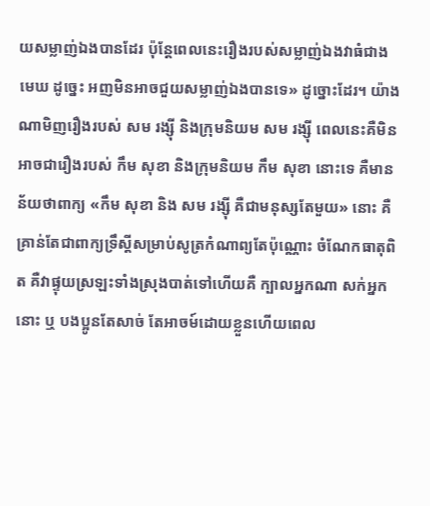យសម្លាញ់ឯងបានដែរ ប៉ុន្តែពេលនេះរឿងរបស់សម្លាញ់ឯងវាធំជាងមេឃ ដូច្នេះ អញមិនអាចជួយសម្លាញ់ឯងបានទេ» ដូច្នោះដែរ។ យ៉ាងណាមិញរឿងរបស់ សម រង្ស៊ី និងក្រុមនិយម សម រង្ស៊ី ពេលនេះគឺមិនអាចជារឿងរបស់ កឹម សុខា និងក្រុមនិយម កឹម សុខា នោះទេ គឺមានន័យថាពាក្យ «កឹម សុខា និង សម រង្ស៊ី គឺជាមនុស្សតែមួយ» នោះ គឺគ្រាន់តែជាពាក្យទ្រឹស្តីសម្រាប់សូត្រកំណាព្យតែប៉ុណ្ណោះ ចំណែកធាតុពិត គឺវាផ្ទុយស្រឡះទាំងស្រុងបាត់ទៅហើយគឺ ក្បាលអ្នកណា សក់អ្នកនោះ ឬ បងប្អូនតែសាច់ តែអាចម៍ដោយខ្លួនហើយពេល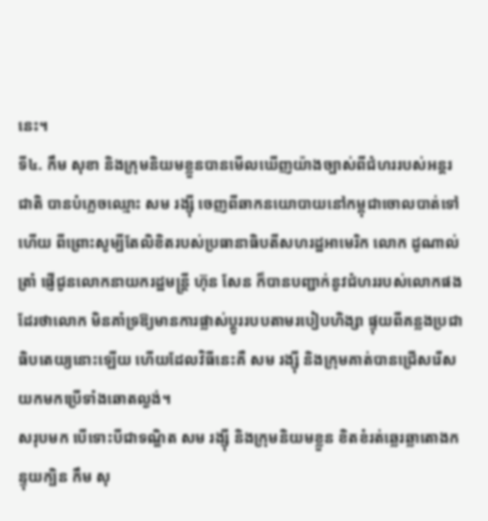នេះ។
ទី៤. កឹម សុខា និងក្រុមនិយមខ្លួនបានមើលឃើញយ៉ាងច្បាស់ពីជំហររបស់អន្តរជាតិ បានបំភ្លេចឈ្មោះ សម រង្ស៊ី ចេញពីឆាកនយោបាយនៅកម្ពុជាចោលបាត់ទៅហើយ ពីព្រោះសូម្បីតែលិខិតរបស់ប្រធានាធិបតីសហរដ្ឋអាមេរិក លោក ដូណាល់ ត្រាំ ផ្ញើជូនលោកនាយករដ្ឋមន្ត្រី ហ៊ុន សែន ក៏បានបញ្ជាក់នូវជំហររបស់លោកផងដែរថាលោក មិនគាំទ្រឱ្យមានការផ្លាស់ប្តូររបបតាមរបៀបហិង្សា ផ្ទុយពីគន្លងប្រជាធិបតេយ្យនោះឡើយ ហើយដែលវិធីនេះគឺ សម រង្ស៊ី និងក្រុមគាត់បានជ្រើសរើសយកមកប្រើទាំងឆោតល្ងង់។
សរុបមក បើទោះបីជាទណ្ឌិត សម រង្ស៊ី និងក្រុមនិយមខ្លួន ខិតខំរត់ឆ្លេរឆ្លាតោងកន្ទុយក្បិន កឹម សុ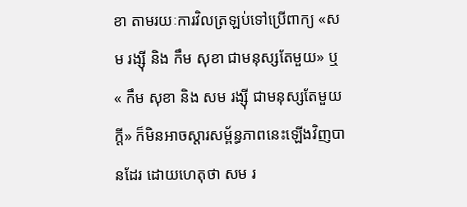ខា តាមរយៈការវិលត្រឡប់ទៅប្រើពាក្យ «សម រង្ស៊ី និង កឹម សុខា ជាមនុស្សតែមួយ» ឬ « កឹម សុខា និង សម រង្ស៊ី ជាមនុស្សតែមួយក្តី» ក៏មិនអាចស្តារសម្ព័ន្ធភាពនេះឡើងវិញបានដែរ ដោយហេតុថា សម រ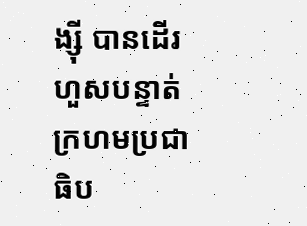ង្ស៊ី បានដើរហួសបន្ទាត់ក្រហមប្រជាធិប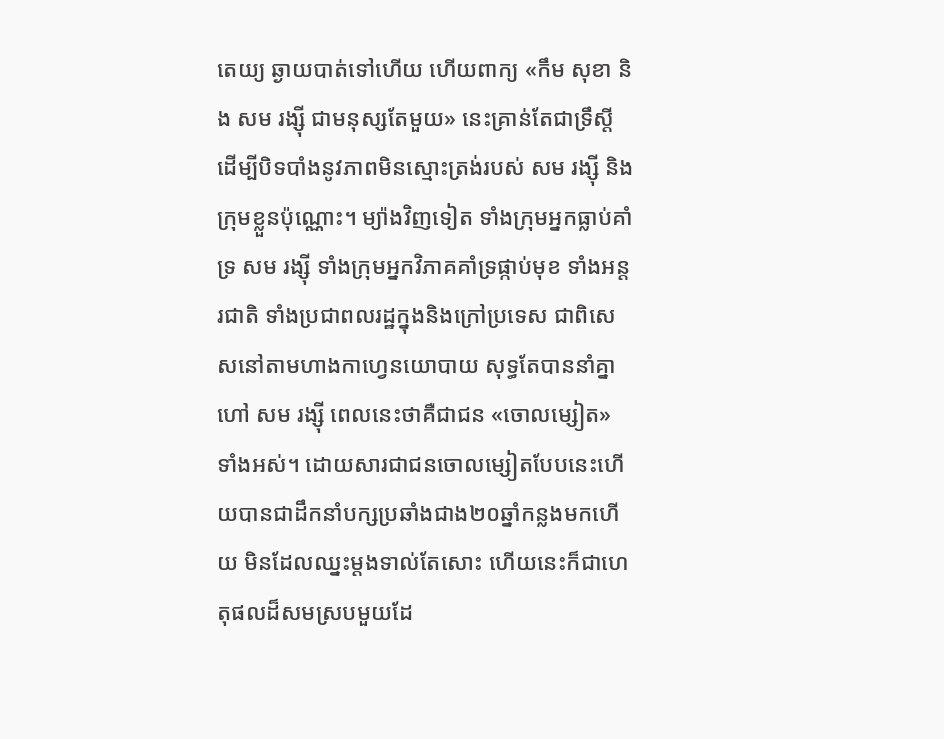តេយ្យ ឆ្ងាយបាត់ទៅហើយ ហើយពាក្យ «កឹម សុខា និង សម រង្ស៊ី ជាមនុស្សតែមួយ» នេះគ្រាន់តែជាទ្រឹស្តីដើម្បីបិទបាំងនូវភាពមិនស្មោះត្រង់របស់ សម រង្ស៊ី និងក្រុមខ្លួនប៉ុណ្ណោះ។ ម្យ៉ាងវិញទៀត ទាំងក្រុមអ្នកធ្លាប់គាំទ្រ សម រង្ស៊ី ទាំងក្រុមអ្នកវិភាគគាំទ្រផ្កាប់មុខ ទាំងអន្តរជាតិ ទាំងប្រជាពលរដ្ឋក្នុងនិងក្រៅប្រទេស ជាពិសេសនៅតាមហាងកាហ្វេនយោបាយ សុទ្ធតែបាននាំគ្នាហៅ សម រង្ស៊ី ពេលនេះថាគឺជាជន «ចោលម្សៀត» ទាំងអស់។ ដោយសារជាជនចោលម្សៀតបែបនេះហើយបានជាដឹកនាំបក្សប្រឆាំងជាង២០ឆ្នាំកន្លងមកហើយ មិនដែលឈ្នះម្តងទាល់តែសោះ ហើយនេះក៏ជាហេតុផលដ៏សមស្របមួយដែ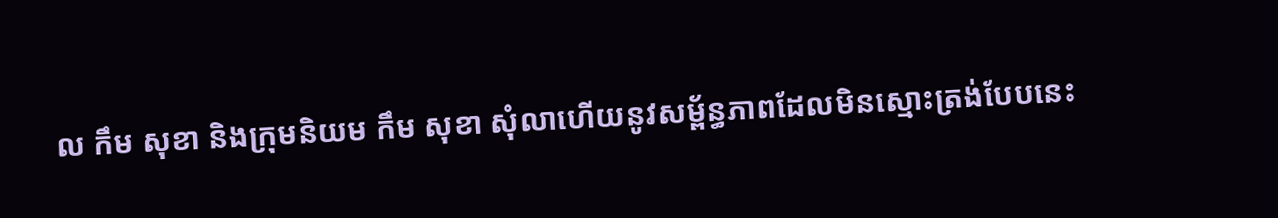ល កឹម សុខា និងក្រុមនិយម កឹម សុខា សុំលាហើយនូវសម្ព័ន្ធភាពដែលមិនស្មោះត្រង់បែបនេះ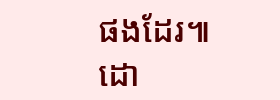ផងដែរ៕
ដោ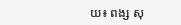យ៖ ពង្ស សុ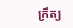ក្រឹត្យ